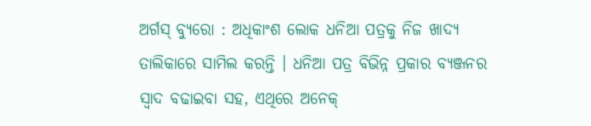ଅର୍ଗସ୍ ବ୍ୟୁରୋ : ଅଧିକାଂଶ ଲୋକ ଧନିଆ ପତ୍ରକୁ ନିଜ ଖାଦ୍ୟ ତାଲିକାରେ ସାମିଲ କରନ୍ତି । ଧନିଆ ପତ୍ର ବିଭିନ୍ନ ପ୍ରକାର ବ୍ୟଞ୍ଜନର ସ୍ୱାଦ ବଢାଇବା ସହ, ଏଥିରେ ଅନେକ୍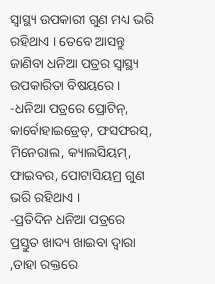ସ୍ୱାସ୍ଥ୍ୟ ଉପକାରୀ ଗୁଣ ମଧ୍ୟ ଭରି ରହିଥାଏ । ତେବେ ଆସନ୍ତୁ ଜାଣିବା ଧନିଆ ପତ୍ରର ସ୍ୱାସ୍ଥ୍ୟ ଉପକାରିତା ବିଷୟରେ ।
-ଧନିଆ ପତ୍ରରେ ପ୍ରୋଟିନ୍, କାର୍ବୋହାଇଡ୍ରେଡ୍, ଫସଫରସ୍, ମିନେରାଲ, କ୍ୟାଲସିୟମ୍, ଫାଇବର, ପୋଟାସିୟମ୍ର ଗୁଣ ଭରି ରହିଥାଏ ।
-ପ୍ରତିଦିନ ଧନିଆ ପତ୍ରରେ ପ୍ରସ୍ତୁତ ଖାଦ୍ୟ ଖାଇବା ଦ୍ୱାରା ,ତାହା ରକ୍ତରେ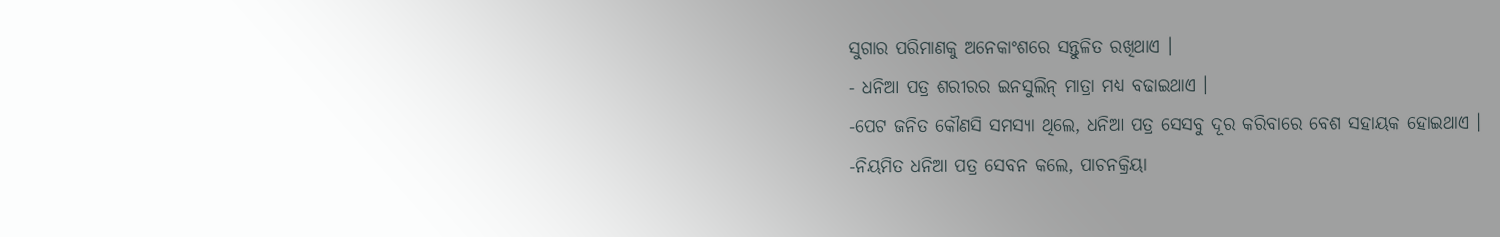ସୁଗାର ପରିମାଣକୁ ଅନେକାଂଶରେ ସନ୍ତୁଳିତ ରଖିଥାଏ ।
- ଧନିଆ ପତ୍ର ଶରୀରର ଇନସୁଲିନ୍ ମାତ୍ରା ମଧ୍ୟ ବଢାଇଥାଏ ।
-ପେଟ ଜନିତ କୌଣସି ସମସ୍ୟା ଥିଲେ, ଧନିଆ ପତ୍ର ସେସବୁ ଦୂର କରିବାରେ ବେଶ ସହାୟକ ହୋଇଥାଏ ।
-ନିୟମିତ ଧନିଆ ପତ୍ର ସେବନ କଲେ, ପାଚନକ୍ରିୟା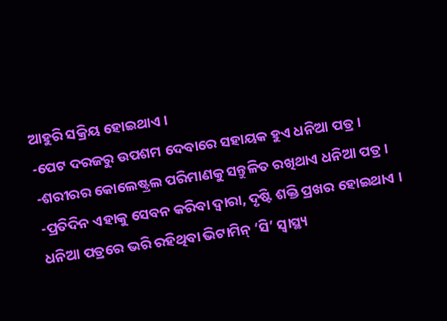ଆହୁରି ସକ୍ରିୟ ହୋଇଥାଏ ।
-ପେଟ ଦରଜରୁ ଉପଶମ ଦେବାରେ ସହାୟକ ହୁଏ ଧନିଆ ପତ୍ର ।
-ଶରୀରର କୋଲେଷ୍ଟ୍ରଲ ପରିମାଣକୁ ସନ୍ତୁଳିତ ରଖିଥାଏ ଧନିଆ ପତ୍ର ।
-ପ୍ରତିଦିନ ଏହାକୁ ସେବନ କରିବା ଦ୍ୱାରା, ଦୃଷ୍ଟି ଶକ୍ତି ପ୍ରଖର ହୋଇଥାଏ ।
ଧନିଆ ପତ୍ରରେ ଭରି ରହିଥିବା ଭିଟାମିନ୍ ‘ସି’ ସ୍ୱାସ୍ଥ୍ୟ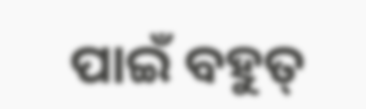ପାଇଁ ବହୁତ୍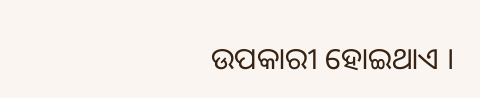ଉପକାରୀ ହୋଇଥାଏ ।